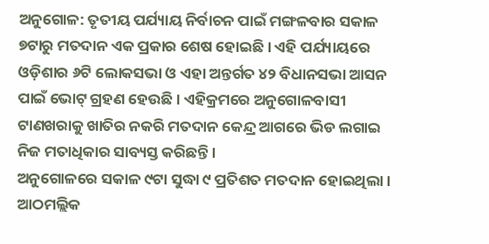ଅନୁଗୋଳ: ତୃତୀୟ ପର୍ଯ୍ୟାୟ ନିର୍ବାଚନ ପାଇଁ ମଙ୍ଗଳବାର ସକାଳ ୭ଟାରୁ ମତଦାନ ଏକ ପ୍ରକାର ଶେଷ ହୋଇଛି । ଏହି ପର୍ଯ୍ୟାୟରେ ଓଡ଼ିଶାର ୬ଟି ଲୋକସଭା ଓ ଏହା ଅନ୍ତର୍ଗତ ୪୨ ବିଧାନସଭା ଆସନ ପାଇଁ ଭୋଟ୍ ଗ୍ରହଣ ହେଉଛି । ଏହିକ୍ରମରେ ଅନୁଗୋଳବାସୀ ଟାଣଖରାକୁ ଖାତିର ନକରି ମତଦାନ କେନ୍ଦ୍ର ଆଗରେ ଭିଡ ଲଗାଇ ନିଜ ମତାଧିକାର ସାବ୍ୟସ୍ତ କରିଛନ୍ତି ।
ଅନୁଗୋଳରେ ସକାଳ ୯ଟା ସୁଦ୍ଧା ୯ ପ୍ରତିଶତ ମତଦାନ ହୋଇଥିଲା । ଆଠମଲ୍ଲିକ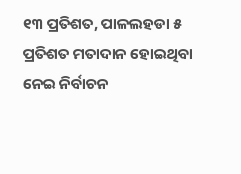୧୩ ପ୍ରତିଶତ, ପାଳଲହଡା ୫ ପ୍ରତିଶତ ମତାଦାନ ହୋଇଥିବା ନେଇ ନିର୍ବାଚନ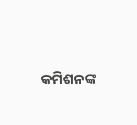କମିଶନଙ୍କ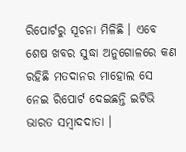ରିପୋର୍ଟରୁ ସୂଚନା ମିଳିଛି । ଏବେ ଶେଷ ଖବର ସୁଦ୍ଧା ଅନୁଗୋଳରେ କଣ ରହିଛି ମତଦାନର ମାହୋଲ ସେ ନେଇ ରିପୋର୍ଟ ଦେଇଛନ୍ତି ଇଟିଭି ଭାରତ ସମ୍ବାଦଦାତା ।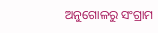ଅନୁଗୋଳରୁ ସଂଗ୍ରାମ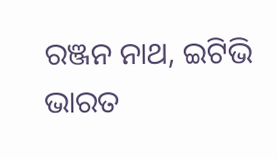ରଞ୍ଜନ ନାଥ, ଇଟିଭି ଭାରତ